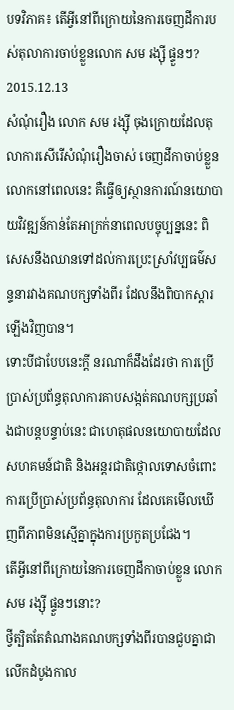បទវិភាគ៖ តើអ្វីនៅពីក្រោយនៃការចេញដីការបស់តុលាការចាប់ខ្លួនលោក សម រង្ស៊ី ផ្ទួនៗ?
2015.12.13
សំណុំរឿង លោក សម រង្ស៊ី ចុងក្រោយដែលតុលាការសើរើសំណុំរឿងចាស់ ចេញដីកាចាប់ខ្លួនលោកនៅពេលនេះ គឺធ្វើឲ្យស្ថានការណ៍នយោបាយវិវឌ្ឍន៍កាន់តែអាក្រក់នាពេលបច្ចុប្បន្ននេះ ពិសេសនឹងឈានទៅដល់ការប្រេះស្រាំវប្បធម៌សន្ទនារវាងគណបក្សទាំងពីរ ដែលនឹងពិបាកស្ដារឡើងវិញបាន។
ទោះបីជាបែបនេះក្ដី នរណាក៏ដឹងដែរថា ការប្រើប្រាស់ប្រព័ន្ធតុលាការគាបសង្កត់គណបក្សប្រឆាំងជាបន្តបន្ទាប់នេះ ជាហេតុផលនយោបាយដែលសហគមន៍ជាតិ និងអន្តរជាតិថ្កោលទោសចំពោះការប្រើប្រាស់ប្រព័ន្ធតុលាការ ដែលគេមើលឃើញពីភាពមិនស្មើគ្នាក្នុងការប្រកួតប្រជែង។
តើអ្វីនៅពីក្រោយនៃការចេញដីកាចាប់ខ្លួន លោក សម រង្ស៊ី ផ្ទួនៗនោះ?
ថ្វីត្បិតតែតំណាងគណបក្សទាំងពីរបានជួបគ្នាជាលើកដំបូងកាល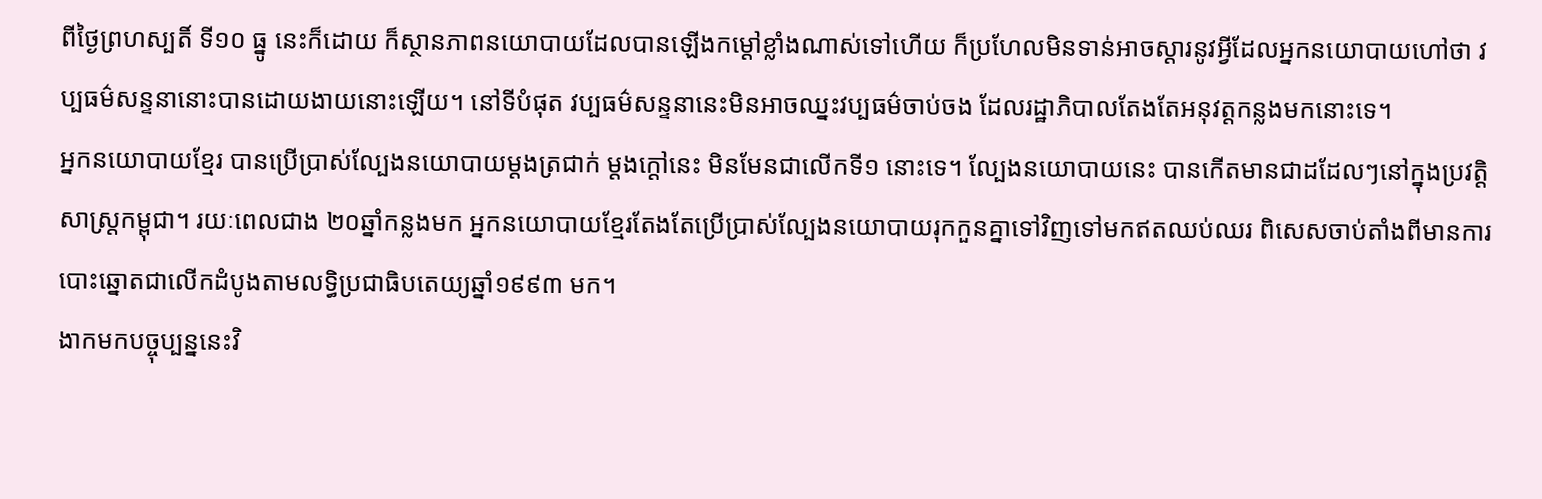ពីថ្ងៃព្រហស្បតិ៍ ទី១០ ធ្នូ នេះក៏ដោយ ក៏ស្ថានភាពនយោបាយដែលបានឡើងកម្ដៅខ្លាំងណាស់ទៅហើយ ក៏ប្រហែលមិនទាន់អាចស្ដារនូវអ្វីដែលអ្នកនយោបាយហៅថា វប្បធម៌សន្ទនានោះបានដោយងាយនោះឡើយ។ នៅទីបំផុត វប្បធម៌សន្ទនានេះមិនអាចឈ្នះវប្បធម៌ចាប់ចង ដែលរដ្ឋាភិបាលតែងតែអនុវត្តកន្លងមកនោះទេ។
អ្នកនយោបាយខ្មែរ បានប្រើប្រាស់ល្បែងនយោបាយម្ដងត្រជាក់ ម្ដងក្ដៅនេះ មិនមែនជាលើកទី១ នោះទេ។ ល្បែងនយោបាយនេះ បានកើតមានជាដដែលៗនៅក្នុងប្រវត្តិសាស្ត្រកម្ពុជា។ រយៈពេលជាង ២០ឆ្នាំកន្លងមក អ្នកនយោបាយខ្មែរតែងតែប្រើប្រាស់ល្បែងនយោបាយរុកកួនគ្នាទៅវិញទៅមកឥតឈប់ឈរ ពិសេសចាប់តាំងពីមានការបោះឆ្នោតជាលើកដំបូងតាមលទ្ធិប្រជាធិបតេយ្យឆ្នាំ១៩៩៣ មក។
ងាកមកបច្ចុប្បន្ននេះវិ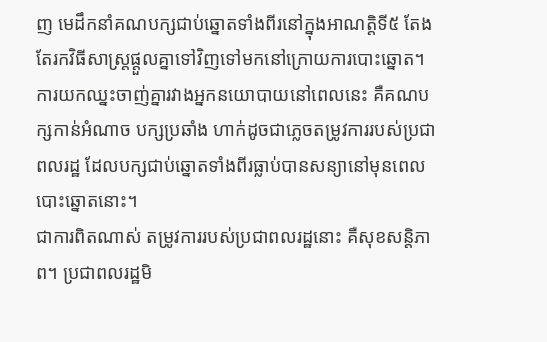ញ មេដឹកនាំគណបក្សជាប់ឆ្នោតទាំងពីរនៅក្នុងអាណត្តិទី៥ តែងតែរកវិធីសាស្ត្រផ្ដួលគ្នាទៅវិញទៅមកនៅក្រោយការបោះឆ្នោត។ ការយកឈ្នះចាញ់គ្នារវាងអ្នកនយោបាយនៅពេលនេះ គឺគណបក្សកាន់អំណាច បក្សប្រឆាំង ហាក់ដូចជាភ្លេចតម្រូវការរបស់ប្រជាពលរដ្ឋ ដែលបក្សជាប់ឆ្នោតទាំងពីរធ្លាប់បានសន្យានៅមុនពេលបោះឆ្នោតនោះ។
ជាការពិតណាស់ តម្រូវការរបស់ប្រជាពលរដ្ឋនោះ គឺសុខសន្តិភាព។ ប្រជាពលរដ្ឋមិ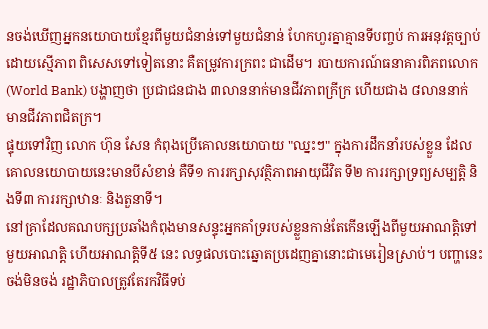នចង់ឃើញអ្នកនយោបាយខ្មែរពីមួយជំនាន់ទៅមួយជំនាន់ ហែកហួរគ្នាគ្មានទីបញ្ចប់ ការអនុវត្តច្បាប់ដោយស្មើភាព ពិសេសទៅទៀតនោះ គឺតម្រូវការក្រពះ ជាដើម។ របាយការណ៍ធនាគារពិភពលោក (World Bank) បង្ហាញថា ប្រជាជនជាង ៣លាននាក់មានជីវភាពក្រីក្រ ហើយជាង ៨លាននាក់ មានជីវភាពជិតក្រ។
ផ្ទុយទៅវិញ លោក ហ៊ុន សែន កំពុងប្រើគោលនយោបាយ "ឈ្នះៗ" ក្នុងការដឹកនាំរបស់ខ្លួន ដែលគោលនយោបាយនេះមានបីសំខាន់ គឺទី១ ការរក្សាសុវត្ថិភាពអាយុជីវិត ទី២ ការរក្សាទ្រព្យសម្បត្តិ និងទី៣ ការរក្សាឋានៈ និងតួនាទី។
នៅគ្រាដែលគណបក្សប្រឆាំងកំពុងមានសន្ទុះអ្នកគាំទ្ររបស់ខ្លួនកាន់តែកើនឡើងពីមួយអាណត្តិទៅមួយអាណត្តិ ហើយអាណត្តិទី៥ នេះ លទ្ធផលបោះឆ្នោតប្រដេញគ្នានោះជាមេរៀនស្រាប់។ បញ្ហានេះ ចង់មិនចង់ រដ្ឋាភិបាលត្រូវតែរកវិធីទប់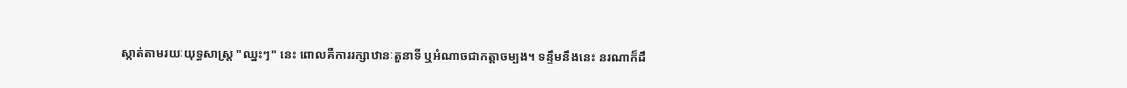ស្កាត់តាមរយៈយុទ្ធសាស្ត្រ "ឈ្នះៗ" នេះ ពោលគឺការរក្សាឋានៈតួនាទី ឬអំណាចជាកត្តាចម្បង។ ទន្ទឹមនឹងនេះ នរណាក៏ដឹ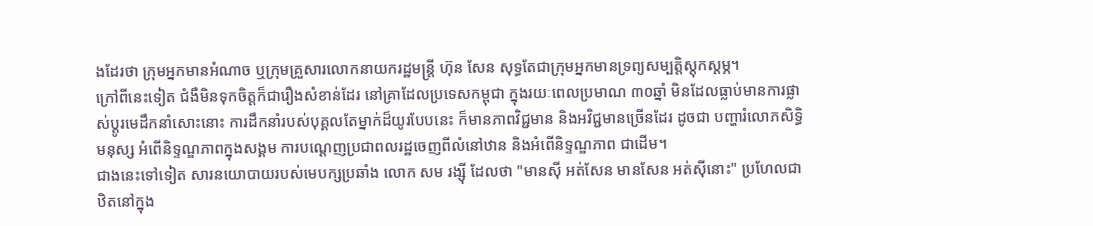ងដែរថា ក្រុមអ្នកមានអំណាច ឬក្រុមគ្រួសារលោកនាយករដ្ឋមន្ត្រី ហ៊ុន សែន សុទ្ធតែជាក្រុមអ្នកមានទ្រព្យសម្បត្តិស្ដុកស្ដម្ភ។
ក្រៅពីនេះទៀត ជំងឺមិនទុកចិត្តក៏ជារឿងសំខាន់ដែរ នៅគ្រាដែលប្រទេសកម្ពុជា ក្នុងរយៈពេលប្រមាណ ៣០ឆ្នាំ មិនដែលធ្លាប់មានការផ្លាស់ប្ដូរមេដឹកនាំសោះនោះ ការដឹកនាំរបស់បុគ្គលតែម្នាក់ដ៏យូរបែបនេះ ក៏មានភាពវិជ្ជមាន និងអវិជ្ជមានច្រើនដែរ ដូចជា បញ្ហារំលោភសិទ្ធិមនុស្ស អំពើនិទ្ទណ្ឌភាពក្នុងសង្គម ការបណ្ដេញប្រជាពលរដ្ឋចេញពីលំនៅឋាន និងអំពើនិទ្ទណ្ឌភាព ជាដើម។
ជាងនេះទៅទៀត សារនយោបាយរបស់មេបក្សប្រឆាំង លោក សម រង្ស៊ី ដែលថា "មានស៊ី អត់សែន មានសែន អត់ស៊ីនោះ" ប្រហែលជាឋិតនៅក្នុង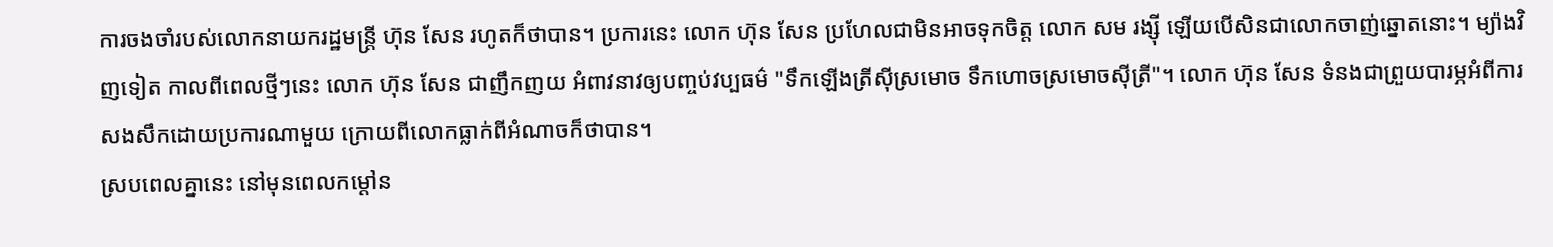ការចងចាំរបស់លោកនាយករដ្ឋមន្ត្រី ហ៊ុន សែន រហូតក៏ថាបាន។ ប្រការនេះ លោក ហ៊ុន សែន ប្រហែលជាមិនអាចទុកចិត្ត លោក សម រង្ស៊ី ឡើយបើសិនជាលោកចាញ់ឆ្នោតនោះ។ ម្យ៉ាងវិញទៀត កាលពីពេលថ្មីៗនេះ លោក ហ៊ុន សែន ជាញឹកញយ អំពាវនាវឲ្យបញ្ចប់វប្បធម៌ "ទឹកឡើងត្រីស៊ីស្រមោច ទឹកហោចស្រមោចស៊ីត្រី"។ លោក ហ៊ុន សែន ទំនងជាព្រួយបារម្ភអំពីការសងសឹកដោយប្រការណាមួយ ក្រោយពីលោកធ្លាក់ពីអំណាចក៏ថាបាន។
ស្របពេលគ្នានេះ នៅមុនពេលកម្ដៅន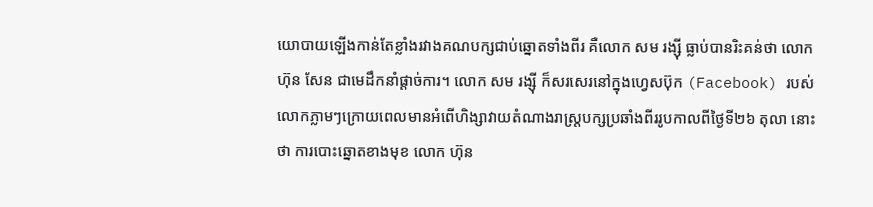យោបាយឡើងកាន់តែខ្លាំងរវាងគណបក្សជាប់ឆ្នោតទាំងពីរ គឺលោក សម រង្ស៊ី ធ្លាប់បានរិះគន់ថា លោក ហ៊ុន សែន ជាមេដឹកនាំផ្ដាច់ការ។ លោក សម រង្ស៊ី ក៏សរសេរនៅក្នុងហ្វេសប៊ុក (Facebook) របស់លោកភ្លាមៗក្រោយពេលមានអំពើហិង្សាវាយតំណាងរាស្ត្របក្សប្រឆាំងពីររូបកាលពីថ្ងៃទី២៦ តុលា នោះថា ការបោះឆ្នោតខាងមុខ លោក ហ៊ុន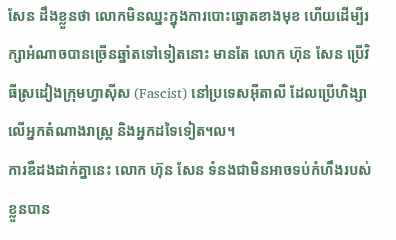សែន ដឹងខ្លួនថា លោកមិនឈ្នះក្នុងការបោះឆ្នោតខាងមុខ ហើយដើម្បីរក្សាអំណាចបានច្រើនឆ្នាំតទៅទៀតនោះ មានតែ លោក ហ៊ុន សែន ប្រើវិធីស្រដៀងក្រុមហ្វាស៊ីស (Fascist) នៅប្រទេសអ៊ីតាលី ដែលប្រើហិង្សាលើអ្នកតំណាងរាស្ត្រ និងអ្នកដទៃទៀត។ល។
ការឌឺដងដាក់គ្នានេះ លោក ហ៊ុន សែន ទំនងជាមិនអាចទប់កំហឹងរបស់ខ្លួនបាន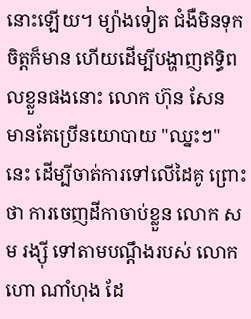នោះឡើយ។ ម្យ៉ាងទៀត ជំងឺមិនទុកចិត្តក៏មាន ហើយដើម្បីបង្ហាញឥទ្ធិពលខ្លួនផងនោះ លោក ហ៊ុន សែន មានតែប្រើនយោបាយ "ឈ្នះៗ" នេះ ដើម្បីចាត់ការទៅលើដៃគូ ព្រោះថា ការចេញដីកាចាប់ខ្លួន លោក សម រង្ស៊ី ទៅតាមបណ្ដឹងរបស់ លោក ហោ ណាំហុង ដែ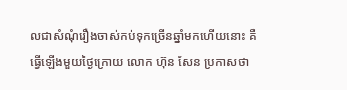លជាសំណុំរឿងចាស់កប់ទុកច្រើនឆ្នាំមកហើយនោះ គឺធ្វើឡើងមួយថ្ងៃក្រោយ លោក ហ៊ុន សែន ប្រកាសថា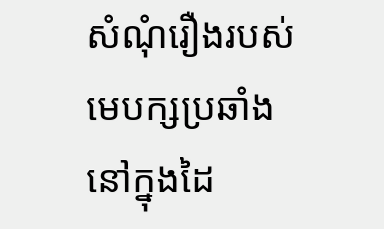សំណុំរឿងរបស់មេបក្សប្រឆាំងនៅក្នុងដៃ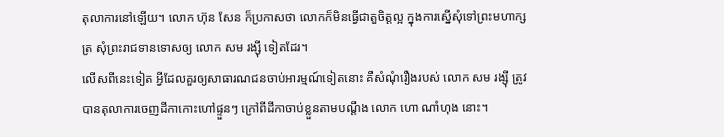តុលាការនៅឡើយ។ លោក ហ៊ុន សែន ក៏ប្រកាសថា លោកក៏មិនធ្វើជាតួចិត្តល្អ ក្នុងការស្នើសុំទៅព្រះមហាក្សត្រ សុំព្រះរាជទានទោសឲ្យ លោក សម រង្ស៊ី ទៀតដែរ។
លើសពីនេះទៀត អ្វីដែលគួរឲ្យសាធារណជនចាប់អារម្មណ៍ទៀតនោះ គឺសំណុំរឿងរបស់ លោក សម រង្ស៊ី ត្រូវបានតុលាការចេញដីកាកោះហៅផ្ទួនៗ ក្រៅពីដីកាចាប់ខ្លួនតាមបណ្ដឹង លោក ហោ ណាំហុង នោះ។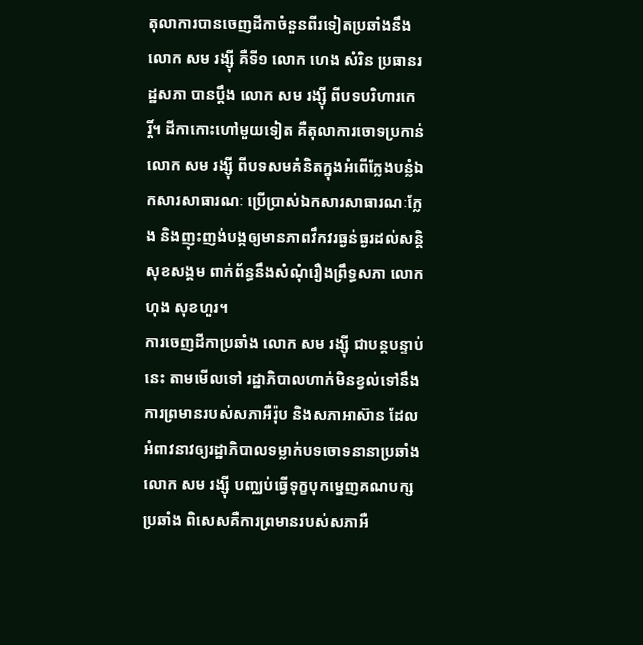តុលាការបានចេញដីកាចំនួនពីរទៀតប្រឆាំងនឹង លោក សម រង្ស៊ី គឺទី១ លោក ហេង សំរិន ប្រធានរដ្ឋសភា បានប្ដឹង លោក សម រង្ស៊ី ពីបទបរិហារកេរ្តិ៍។ ដីកាកោះហៅមួយទៀត គឺតុលាការចោទប្រកាន់ លោក សម រង្ស៊ី ពីបទសមគំនិតក្នុងអំពើក្លែងបន្លំឯកសារសាធារណៈ ប្រើប្រាស់ឯកសារសាធារណៈក្លែង និងញុះញង់បង្កឲ្យមានភាពវឹកវរធ្ងន់ធ្ងរដល់សន្តិសុខសង្គម ពាក់ព័ន្ធនឹងសំណុំរឿងព្រឹទ្ធសភា លោក ហុង សុខហួរ។
ការចេញដីកាប្រឆាំង លោក សម រង្ស៊ី ជាបន្តបន្ទាប់នេះ តាមមើលទៅ រដ្ឋាភិបាលហាក់មិនខ្វល់ទៅនឹងការព្រមានរបស់សភាអឺរ៉ុប និងសភាអាស៊ាន ដែលអំពាវនាវឲ្យរដ្ឋាភិបាលទម្លាក់បទចោទនានាប្រឆាំង លោក សម រង្ស៊ី បញ្ឈប់ធ្វើទុក្ខបុកម្នេញគណបក្សប្រឆាំង ពិសេសគឺការព្រមានរបស់សភាអឺ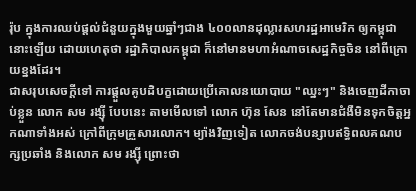រ៉ុប ក្នុងការឈប់ផ្ដល់ជំនួយក្នុងមួយឆ្នាំៗជាង ៤០០លានដុល្លារសហរដ្ឋអាមេរិក ឲ្យកម្ពុជា នោះឡើយ ដោយហេតុថា រដ្ឋាភិបាលកម្ពុជា ក៏នៅមានមហាអំណាចសេដ្ឋកិច្ចចិន នៅពីក្រោយខ្នងដែរ។
ជាសរុបសេចក្ដីទៅ ការផ្ដួលគូបដិបក្ខដោយប្រើគោលនយោបាយ "ឈ្នះៗ" និងចេញដីកាចាប់ខ្លួន លោក សម រង្ស៊ី បែបនេះ តាមមើលទៅ លោក ហ៊ុន សែន នៅតែមានជំងឺមិនទុកចិត្តអ្នកណាទាំងអស់ ក្រៅពីក្រុមគ្រួសារលោក។ ម្យ៉ាងវិញទៀត លោកចង់បន្សាបឥទ្ធិពលគណបក្សប្រឆាំង និងលោក សម រង្ស៊ី ព្រោះថា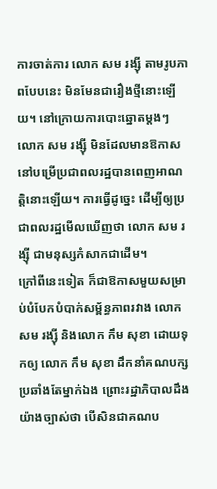ការចាត់ការ លោក សម រង្ស៊ី តាមរូបភាពបែបនេះ មិនមែនជារឿងថ្មីនោះឡើយ។ នៅក្រោយការបោះឆ្នោតម្ដងៗ លោក សម រង្ស៊ី មិនដែលមានឱកាសនៅបម្រើប្រជាពលរដ្ឋបានពេញអាណត្តិនោះឡើយ។ ការធ្វើដូច្នេះ ដើម្បីឲ្យប្រជាពលរដ្ឋមើលឃើញថា លោក សម រង្ស៊ី ជាមនុស្សកំសាកជាដើម។
ក្រៅពីនេះទៀត ក៏ជាឱកាសមួយសម្រាប់បំបែកបំបាក់សម្ព័ន្ធភាពរវាង លោក សម រង្ស៊ី និងលោក កឹម សុខា ដោយទុកឲ្យ លោក កឹម សុខា ដឹកនាំគណបក្សប្រឆាំងតែម្នាក់ឯង ព្រោះរដ្ឋាភិបាលដឹងយ៉ាងច្បាស់ថា បើសិនជាគណប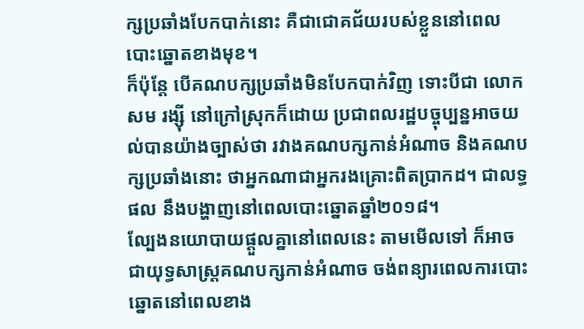ក្សប្រឆាំងបែកបាក់នោះ គឺជាជោគជ័យរបស់ខ្លួននៅពេលបោះឆ្នោតខាងមុខ។
ក៏ប៉ុន្តែ បើគណបក្សប្រឆាំងមិនបែកបាក់វិញ ទោះបីជា លោក សម រង្ស៊ី នៅក្រៅស្រុកក៏ដោយ ប្រជាពលរដ្ឋបច្ចុប្បន្នអាចយល់បានយ៉ាងច្បាស់ថា រវាងគណបក្សកាន់អំណាច និងគណបក្សប្រឆាំងនោះ ថាអ្នកណាជាអ្នករងគ្រោះពិតប្រាកដ។ ជាលទ្ធផល នឹងបង្ហាញនៅពេលបោះឆ្នោតឆ្នាំ២០១៨។
ល្បែងនយោបាយផ្ដួលគ្នានៅពេលនេះ តាមមើលទៅ ក៏អាចជាយុទ្ធសាស្ត្រគណបក្សកាន់អំណាច ចង់ពន្យារពេលការបោះឆ្នោតនៅពេលខាង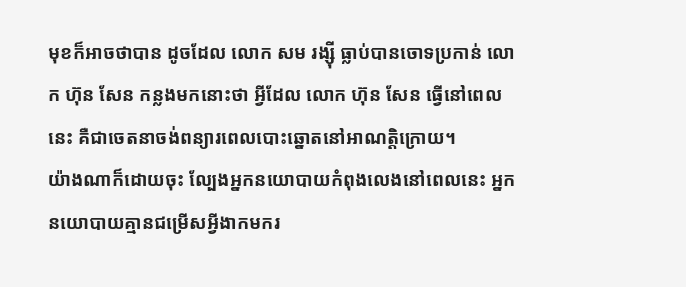មុខក៏អាចថាបាន ដូចដែល លោក សម រង្ស៊ី ធ្លាប់បានចោទប្រកាន់ លោក ហ៊ុន សែន កន្លងមកនោះថា អ្វីដែល លោក ហ៊ុន សែន ធ្វើនៅពេលនេះ គឺជាចេតនាចង់ពន្យារពេលបោះឆ្នោតនៅអាណត្តិក្រោយ។
យ៉ាងណាក៏ដោយចុះ ល្បែងអ្នកនយោបាយកំពុងលេងនៅពេលនេះ អ្នកនយោបាយគ្មានជម្រើសអ្វីងាកមករ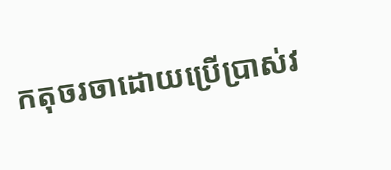កតុចរចាដោយប្រើប្រាស់វ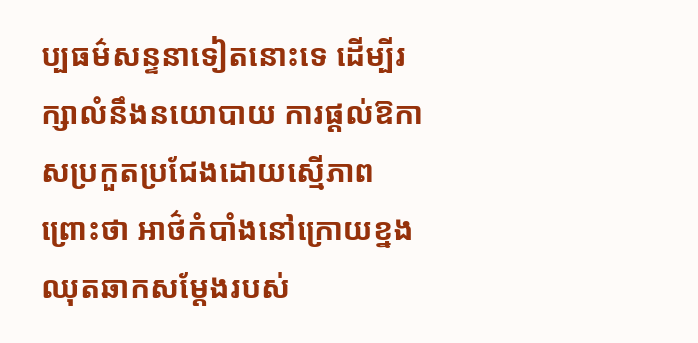ប្បធម៌សន្ទនាទៀតនោះទេ ដើម្បីរក្សាលំនឹងនយោបាយ ការផ្ដល់ឱកាសប្រកួតប្រជែងដោយស្មើភាព ព្រោះថា អាថ៌កំបាំងនៅក្រោយខ្នងឈុតឆាកសម្ដែងរបស់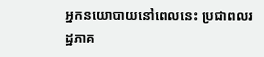អ្នកនយោបាយនៅពេលនេះ ប្រជាពលរដ្ឋភាគ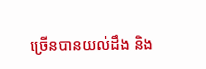ច្រើនបានយល់ដឹង និង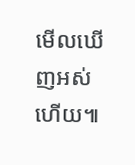មើលឃើញអស់ហើយ៕